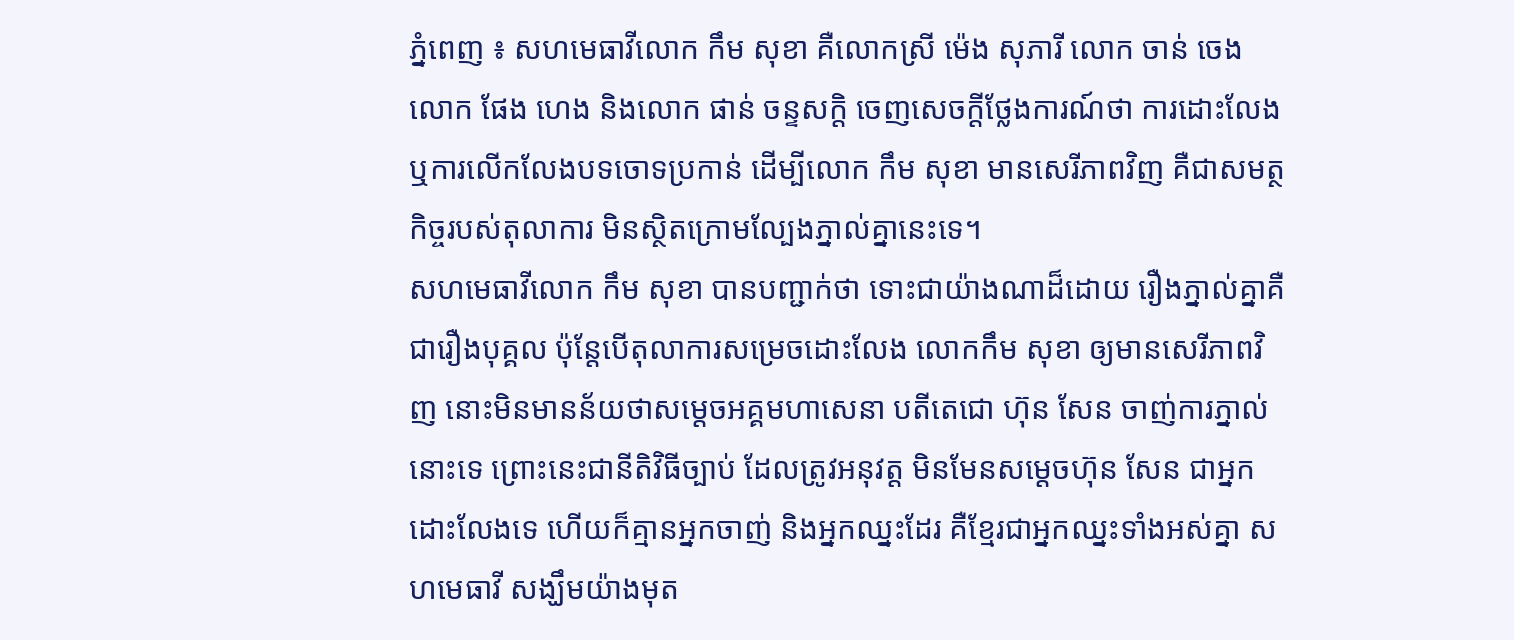ភ្នំពេញ ៖ សហមេធាវីលោក កឹម សុខា គឺលោកស្រី ម៉េង សុភារី លោក ចាន់ ចេង លោក ផែង ហេង និងលោក ផាន់ ចន្ទសក្តិ ចេញសេចក្តីថ្លែងការណ៍ថា ការដោះលែង ឬការលើកលែងបទចោទប្រកាន់ ដើម្បីលោក កឹម សុខា មានសេរីភាពវិញ គឺជាសមត្ថកិច្ចរបស់តុលាការ មិនស្ថិតក្រោមល្បែងភ្នាល់គ្នានេះទេ។
សហមេធាវីលោក កឹម សុខា បានបញ្ជាក់ថា ទោះជាយ៉ាងណាដ៏ដោយ រឿងភ្នាល់គ្នាគឺជារឿងបុគ្គល ប៉ុន្តែបើតុលាការសម្រេចដោះលែង លោកកឹម សុខា ឲ្យមានសេរីភាពវិញ នោះមិនមានន័យថាសម្តេចអគ្គមហាសេនា បតីតេជោ ហ៊ុន សែន ចាញ់ការភ្នាល់នោះទេ ព្រោះនេះជានីតិវិធីច្បាប់ ដែលត្រូវអនុវត្ត មិនមែនសម្តេចហ៊ុន សែន ជាអ្នកដោះលែងទេ ហើយក៏គ្មានអ្នកចាញ់ និងអ្នកឈ្នះដែរ គឺខ្មែរជាអ្នកឈ្នះទាំងអស់គ្នា សហមេធាវី សង្ឃឹមយ៉ាងមុត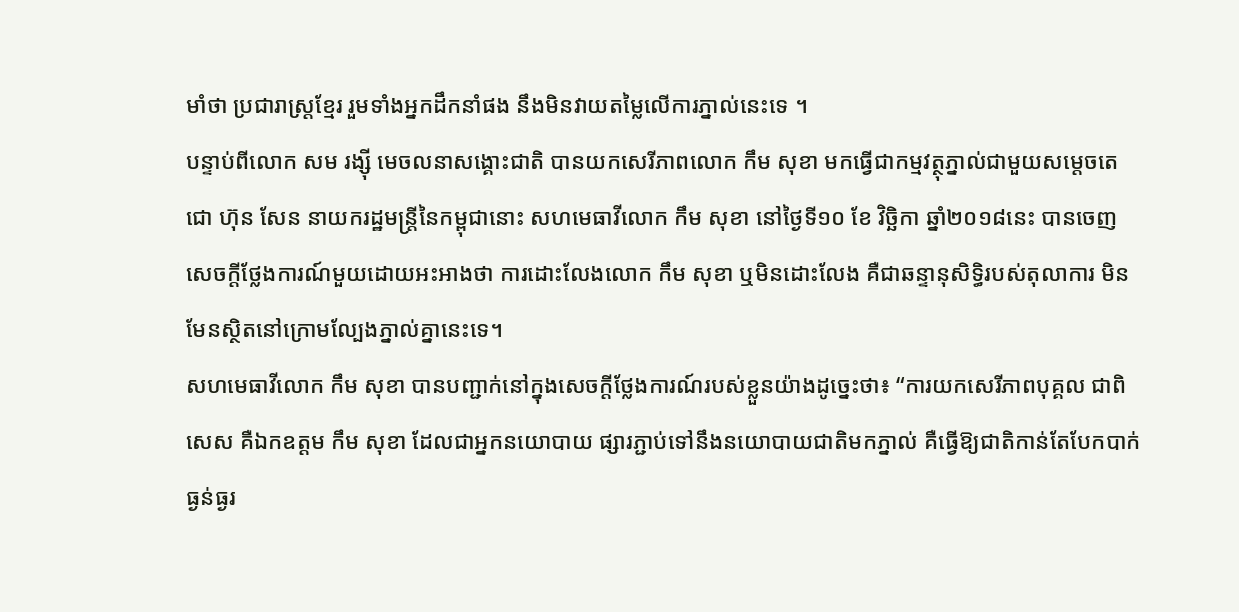មាំថា ប្រជារាស្ត្រខ្មែរ រួមទាំងអ្នកដឹកនាំផង នឹងមិនវាយតម្លៃលើការភ្នាល់នេះទេ ។
បន្ទាប់ពីលោក សម រង្ស៊ី មេចលនាសង្គោះជាតិ បានយកសេរីភាពលោក កឹម សុខា មកធ្វើជាកម្មវត្ថុភ្នាល់ជាមួយសម្តេចតេជោ ហ៊ុន សែន នាយករដ្ឋមន្ត្រីនៃកម្ពុជានោះ សហមេធាវីលោក កឹម សុខា នៅថ្ងៃទី១០ ខែ វិច្ឆិកា ឆ្នាំ២០១៨នេះ បានចេញសេចក្តីថ្លែងការណ៍មួយដោយអះអាងថា ការដោះលែងលោក កឹម សុខា ឬមិនដោះលែង គឺជាឆន្ទានុសិទ្ធិរបស់តុលាការ មិនមែនស្ថិតនៅក្រោមល្បែងភ្នាល់គ្នានេះទេ។
សហមេធាវីលោក កឹម សុខា បានបញ្ជាក់នៅក្នុងសេចក្តីថ្លែងការណ៍របស់ខ្លួនយ៉ាងដូច្នេះថា៖ “ការយកសេរីភាពបុគ្គល ជាពិសេស គឺឯកឧត្តម កឹម សុខា ដែលជាអ្នកនយោបាយ ផ្សារភ្ជាប់ទៅនឹងនយោបាយជាតិមកភ្នាល់ គឺធ្វើឱ្យជាតិកាន់តែបែកបាក់ធ្ងន់ធ្ងរ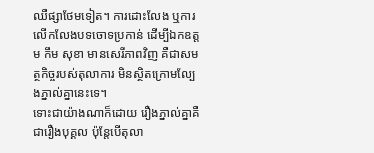ឈឺផ្សាថែមទៀត។ ការដោះលែង ឬការលើកលែងបទចោទប្រកាន់ ដើម្បីឯកឧត្តម កឹម សុខា មានសេរីភាពវិញ គឺជាសមត្ថកិច្ចរបស់តុលាការ មិនស្ថិតក្រោមល្បែងភ្នាល់គ្នានេះទេ។
ទោះជាយ៉ាងណាក៏ដោយ រឿងភ្នាល់គ្នាគឺជារឿងបុគ្គល ប៉ុន្តែបើតុលា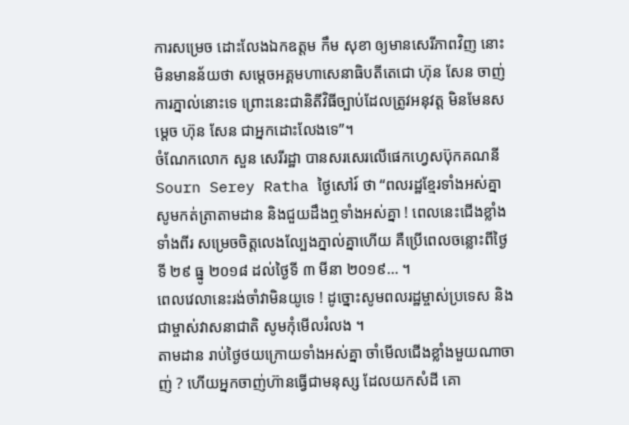ការសម្រេច ដោះលែងឯកឧត្តម កឹម សុខា ឲ្យមានសេរីភាពវិញ នោះមិនមានន័យថា សម្តេចអគ្គមហាសេនាធិបតីតេជោ ហ៊ុន សែន ចាញ់ការភ្នាល់នោះទេ ព្រោះនេះជានិតីវិធីច្បាប់ដែលត្រូវអនុវត្ត មិនមែនសម្តេច ហ៊ុន សែន ជាអ្នកដោះលែងទេ”។
ចំណែកលោក សួន សេរីរដ្ឋា បានសរសេរលើផេកហ្វេសប៊ុកគណនី Sourn Serey Ratha ថ្ងៃសៅរ៍ ថា “ពលរដ្ឋខ្មែរទាំងអស់គ្នា សូមកត់ត្រាតាមដាន និងជួយដឹងឮទាំងអស់គ្នា ! ពេលនេះជើងខ្លាំង ទាំងពីរ សម្រេចចិត្តលេងល្បែងភ្នាល់គ្នាហើយ គឺប្រើពេលចន្លោះពីថ្ងៃទី ២៩ ធ្នូ ២០១៨ ដល់ថ្ងៃទី ៣ មីនា ២០១៩… ។
ពេលវេលានេះរង់ចាំវាមិនយូទេ ! ដូច្នោះសូមពលរដ្ឋម្ចាស់ប្រទេស និងជាម្ចាស់វាសនាជាតិ សូមកុំមើលរំលង ។
តាមដាន រាប់ថ្ងៃថយក្រោយទាំងអស់គ្នា ចាំមើលជើងខ្លាំងមួយណាចាញ់ ? ហើយអ្នកចាញ់ហ៊ានធ្វើជាមនុស្ស ដែលយកសំដី គោ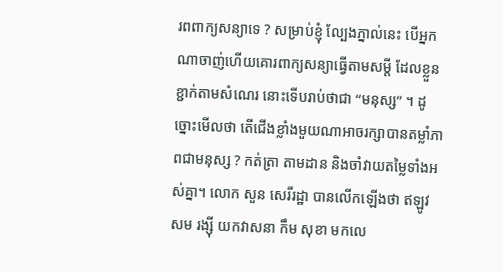រពពាក្យសន្យាទេ ? សម្រាប់ខ្ញុំ ល្បែងភ្នាល់នេះ បើអ្នកណាចាញ់ហើយគោរពាក្យសន្យាធ្វើតាមសម្តី ដែលខ្លួនខ្ជាក់តាមសំណេរ នោះទើបរាប់ថាជា “មនុស្ស” ។ ដូច្នោះមើលថា តើជើងខ្លាំងមួយណាអាចរក្សាបានតម្លាំភាពជាមនុស្ស ? កត់ត្រា តាមដាន និងចាំវាយតម្លៃទាំងអស់គ្នា។ លោក សួន សេរីរដ្ឋា បានលើកឡើងថា ឥឡូវ សម រង្ស៊ី យកវាសនា កឹម សុខា មកលេ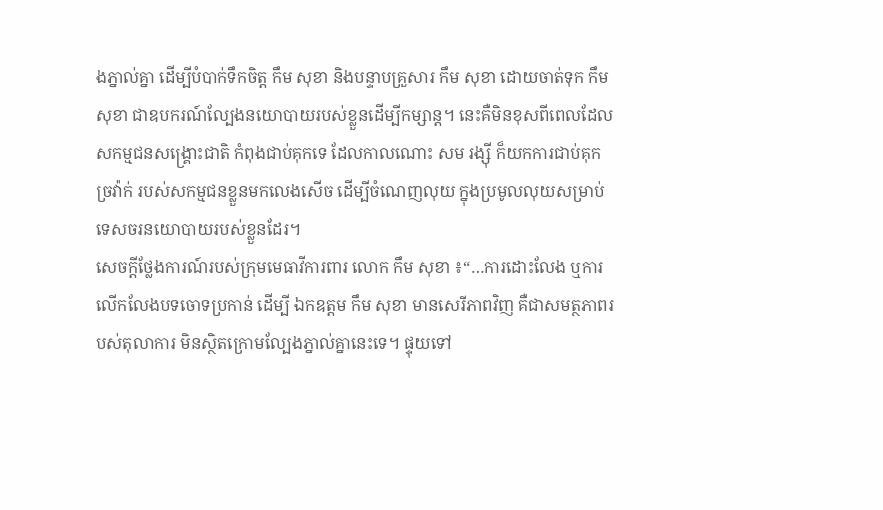ងភ្នាល់គ្នា ដើម្បីបំបាក់ទឹកចិត្ត កឹម សុខា និងបន្ទាបគ្រួសារ កឹម សុខា ដោយចាត់ទុក កឹម សុខា ជាឧបករណ៍ល្បែងនយោបាយរបស់ខ្លួនដើម្បីកម្សាន្ត។ នេះគឺមិនខុសពីពេលដែលសកម្មជនសង្គ្រោះជាតិ កំពុងជាប់គុកទេ ដែលកាលណោះ សម រង្ស៊ី ក៏យកការជាប់គុកច្រវ៉ាក់ របស់សកម្មជនខ្លួនមកលេងសើច ដើម្បីចំណេញលុយ ក្នុងប្រមូលលុយសម្រាប់ទេសចរនយោបាយរបស់ខ្លួនដែរ។
សេចក្តីថ្លែងការណ៍របស់ក្រុមមេធាវីការពារ លោក កឹម សុខា ៖“…ការដោះលែង ឬការលើកលែងបទចោទប្រកាន់ ដើម្បី ឯកឧត្តម កឹម សុខា មានសេរីភាពវិញ គឺជាសមត្ថភាពរបស់តុលាការ មិនស្ថិតក្រោមល្បែងភ្នាល់គ្នានេះទេ។ ផ្ទុយទៅ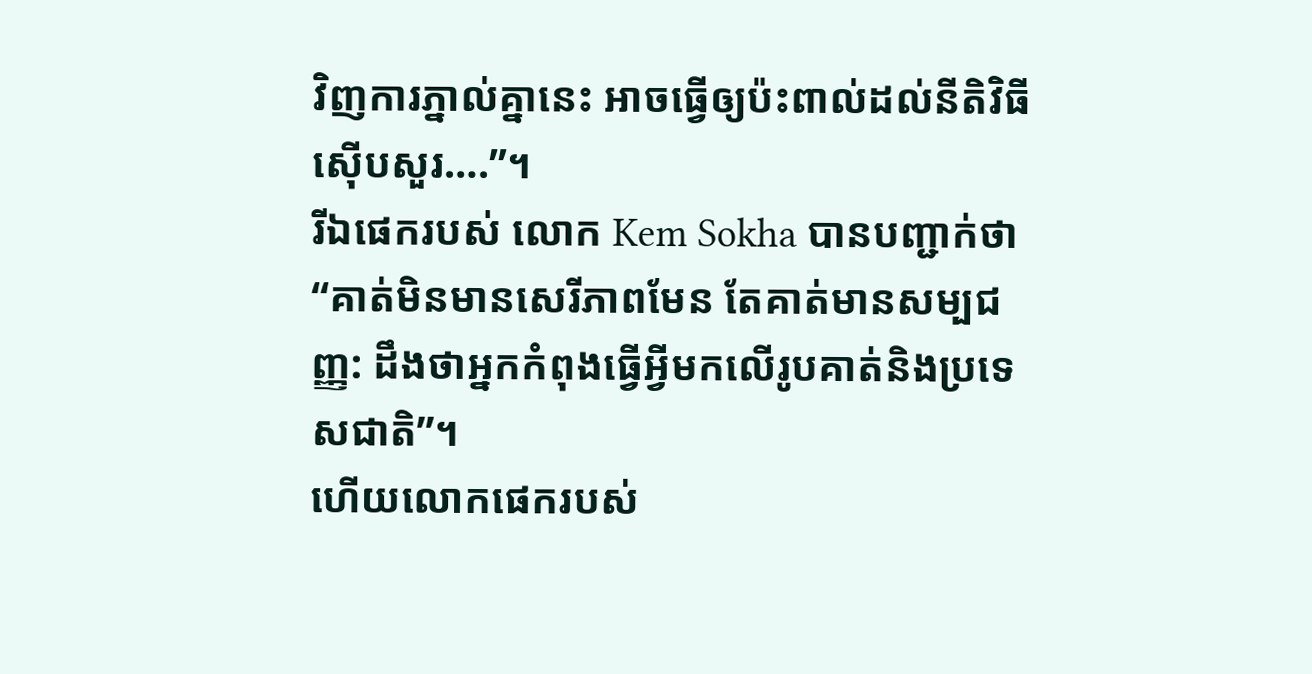វិញការភ្នាល់គ្នានេះ អាចធ្វើឲ្យប៉ះពាល់ដល់នីតិវិធីស៊ើបសួរ….”។
រីឯផេករបស់ លោក Kem Sokha បានបញ្ជាក់ថា “គាត់មិនមានសេរីភាពមែន តែគាត់មានសម្បជញ្ញ: ដឹងថាអ្នកកំពុងធ្វើអ្វីមកលើរូបគាត់និងប្រទេសជាតិ”។
ហើយលោកផេករបស់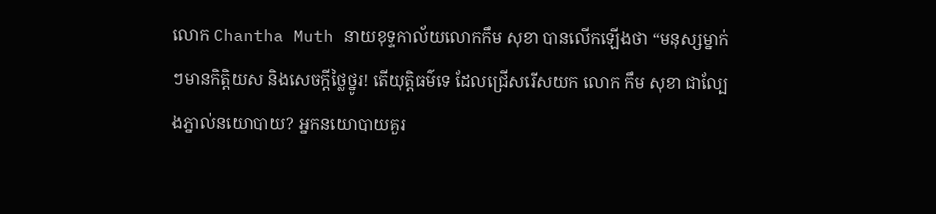លោក Chantha Muth នាយខុទ្ទកាល័យលោកកឹម សុខា បានលើកឡើងថា “មនុស្សម្នាក់ៗមានកិត្តិយស និងសេចក្តីថ្លៃថ្នូរ! តើយុត្តិធម៌ទេ ដែលជ្រើសរើសយក លោក កឹម សុខា ជាល្បែងភ្នាល់នយោបាយ? អ្នកនយោបាយគួរ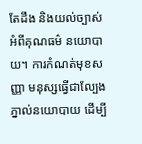តែដឹង និងយល់ច្បាស់អំពីគុណធម៌ នយោបាយ។ ការកំណត់មុខសញ្ញា មនុស្សធ្វើជាល្បែងភ្នាល់នយោបាយ ដើម្បី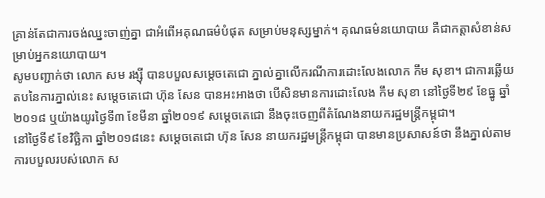គ្រាន់តែជាការចង់ឈ្នះចាញ់គ្នា ជាអំពើអគុណធម៌បំផុត សម្រាប់មនុស្សម្នាក់។ គុណធម៌នយោបាយ គឺជាកត្តាសំខាន់សម្រាប់អ្នកនយោបាយ។
សូមបញ្ជាក់ថា លោក សម រង្ស៊ី បានបបួលសម្តេចតេជោ ភ្នាល់គ្នាលើករណីការដោះលែងលោក កឹម សុខា។ ជាការឆ្លើយតបនៃការភ្នាល់នេះ សម្តេចតេជោ ហ៊ុន សែន បានអះអាងថា បើសិនមានការដោះលែង កឹម សុខា នៅថ្ងៃទី២៩ ខែធ្នូ ឆ្នាំ២០១៨ ឬយ៉ាងយូរថ្ងៃទី៣ ខែមីនា ឆ្នាំ២០១៩ សម្តេចតេជោ នឹងចុះចេញពីតំណែងនាយករដ្ឋមន្ត្រីកម្ពុជា។
នៅថ្ងៃទី៩ ខែវិច្ឆិកា ឆ្នាំ២០១៨នេះ សម្តេចតេជោ ហ៊ុន សែន នាយករដ្ឋមន្ត្រីកម្ពុជា បានមានប្រសាសន៍ថា នឹងភ្នាល់តាមការបបួលរបស់លោក ស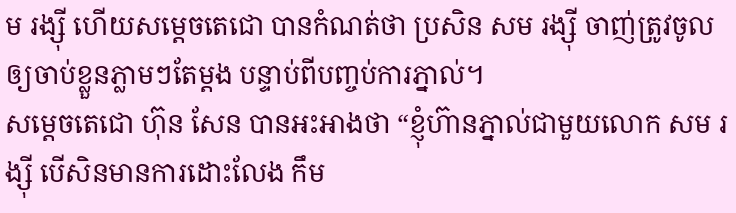ម រង្ស៊ី ហើយសម្តេចតេជោ បានកំណត់ថា ប្រសិន សម រង្ស៊ី ចាញ់ត្រូវចូលឲ្យចាប់ខ្លួនភ្លាមៗតែម្តង បន្ទាប់ពីបញ្ចប់ការភ្នាល់។
សម្តេចតេជោ ហ៊ុន សែន បានអះអាងថា “ខ្ញុំហ៊ានភ្នាល់ជាមួយលោក សម រង្ស៊ី បើសិនមានការដោះលែង កឹម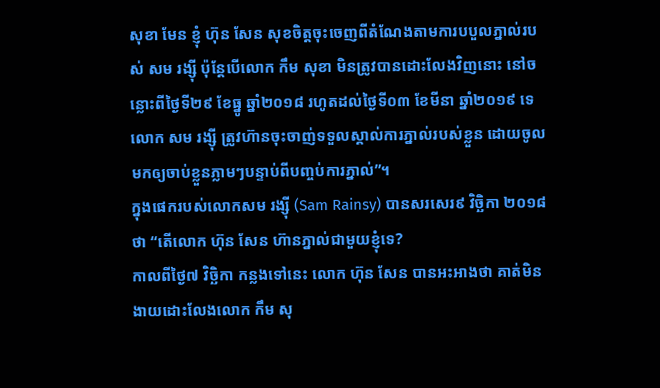សុខា មែន ខ្ញុំ ហ៊ុន សែន សុខចិត្តចុះចេញពីតំណែងតាមការបបួលភ្នាល់របស់ សម រង្ស៊ី ប៉ុន្តែបើលោក កឹម សុខា មិនត្រូវបានដោះលែងវិញនោះ នៅចន្លោះពីថ្ងៃទី២៩ ខែធ្នូ ឆ្នាំ២០១៨ រហូតដល់ថ្ងៃទី០៣ ខែមីនា ឆ្នាំ២០១៩ ទេ លោក សម រង្ស៊ី ត្រូវហ៊ានចុះចាញ់ទទួលស្គាល់ការភ្នាល់របស់ខ្លួន ដោយចូលមកឲ្យចាប់ខ្លួនភ្លាមៗបន្ទាប់ពីបញ្ចប់ការភ្នាល់”។
ក្នុងផេករបស់លោកសម រង្ស៊ី (Sam Rainsy) បានសរសេរ៩ វិច្ឆិកា ២០១៨ថា “តើលោក ហ៊ុន សែន ហ៊ានភ្នាល់ជាមួយខ្ញុំទេ?
កាលពីថ្ងៃ៧ វិច្ឆិកា កន្លងទៅនេះ លោក ហ៊ុន សែន បានអះអាងថា គាត់មិនងាយដោះលែងលោក កឹម សុ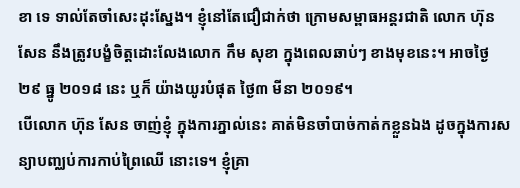ខា ទេ ទាល់តែចាំសេះដុះស្នែង។ ខ្ញុំនៅតែជឿជាក់ថា ក្រោមសម្ពាធអន្តរជាតិ លោក ហ៊ុន សែន នឹងត្រូវបង្ខំចិត្តដោះលែងលោក កឹម សុខា ក្នុងពេលឆាប់ៗ ខាងមុខនេះ។ អាចថ្ងៃ ២៩ ធ្នូ ២០១៨ នេះ ឬក៏ យ៉ាងយូរបំផុត ថ្ងៃ៣ មីនា ២០១៩។
បើលោក ហ៊ុន សែន ចាញ់ខ្ញុំ ក្នុងការភ្នាល់នេះ គាត់មិនចាំបាច់កាត់កខ្លួនឯង ដូចក្នុងការសន្យាបញ្ឈប់ការកាប់ព្រៃឈើ នោះទេ។ ខ្ញុំគ្រា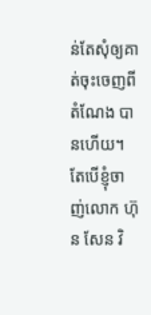ន់តែសុំឲ្យគាត់ចុះចេញពីតំណែង បានហើយ។ តែបើខ្ញុំចាញ់លោក ហ៊ុន សែន វិ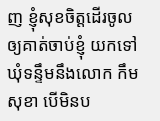ញ ខ្ញុំសុខចិត្តដើរចូលឲ្យគាត់ចាប់ខ្ញុំ យកទៅឃុំទន្ទឹមនឹងលោក កឹម សុខា បើមិនប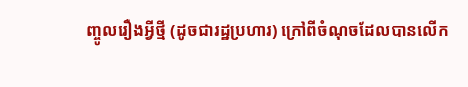ញ្ចូលរឿងអ្វីថ្មី (ដូចជារដ្ឋប្រហារ) ក្រៅពីចំណុចដែលបានលើក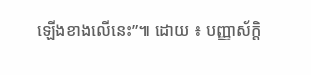ឡើងខាងលើនេះ”៕ ដោយ ៖ បញ្ញាស័ក្តិ